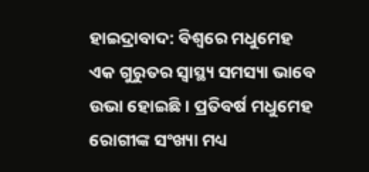ହାଇଦ୍ରାବାଦ: ବିଶ୍ୱରେ ମଧୁମେହ ଏକ ଗୁରୁତର ସ୍ୱାସ୍ଥ୍ୟ ସମସ୍ୟା ଭାବେ ଉଭା ହୋଇଛି । ପ୍ରତିବର୍ଷ ମଧୁମେହ ରୋଗୀଙ୍କ ସଂଖ୍ୟା ମଧ୍ୟ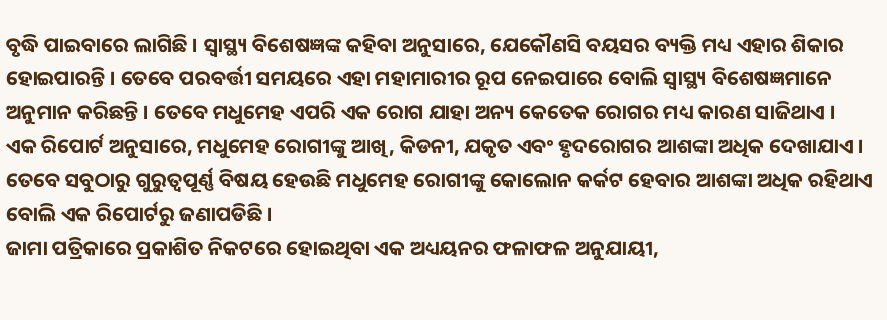ବୃଦ୍ଧି ପାଇବାରେ ଲାଗିଛି । ସ୍ବାସ୍ଥ୍ୟ ବିଶେଷଜ୍ଞଙ୍କ କହିବା ଅନୁସାରେ, ଯେକୌଣସି ବୟସର ବ୍ୟକ୍ତି ମଧ୍ୟ ଏହାର ଶିକାର ହୋଇପାରନ୍ତି । ତେବେ ପରବର୍ତ୍ତୀ ସମୟରେ ଏହା ମହାମାରୀର ରୂପ ନେଇପାରେ ବୋଲି ସ୍ବାସ୍ଥ୍ୟ ବିଶେଷଜ୍ଞମାନେ ଅନୁମାନ କରିଛନ୍ତି । ତେବେ ମଧୁମେହ ଏପରି ଏକ ରୋଗ ଯାହା ଅନ୍ୟ କେତେକ ରୋଗର ମଧ୍ୟ କାରଣ ସାଜିଥାଏ ।
ଏକ ରିପୋର୍ଟ ଅନୁସାରେ, ମଧୁମେହ ରୋଗୀଙ୍କୁ ଆଖି, କିଡନୀ, ଯକୃତ ଏବଂ ହୃଦରୋଗର ଆଶଙ୍କା ଅଧିକ ଦେଖାଯାଏ । ତେବେ ସବୁଠାରୁ ଗୁରୁତ୍ବପୂର୍ଣ୍ଣ ବିଷୟ ହେଉଛି ମଧୁମେହ ରୋଗୀଙ୍କୁ କୋଲୋନ କର୍କଟ ହେବାର ଆଶଙ୍କା ଅଧିକ ରହିଥାଏ ବୋଲି ଏକ ରିପୋର୍ଟରୁ ଜଣାପଡିଛି ।
ଜାମା ପତ୍ରିକାରେ ପ୍ରକାଶିତ ନିକଟରେ ହୋଇଥିବା ଏକ ଅଧ୍ୟୟନର ଫଳାଫଳ ଅନୁଯାୟୀ,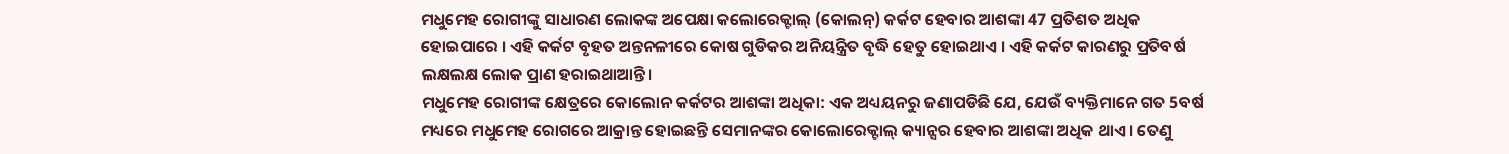ମଧୁମେହ ରୋଗୀଙ୍କୁ ସାଧାରଣ ଲୋକଙ୍କ ଅପେକ୍ଷା କଲୋରେକ୍ଟାଲ୍ (କୋଲନ୍) କର୍କଟ ହେବାର ଆଶଙ୍କା 47 ପ୍ରତିଶତ ଅଧିକ ହୋଇପାରେ । ଏହି କର୍କଟ ବୃହତ ଅନ୍ତନଳୀରେ କୋଷ ଗୁଡିକର ଅନିୟନ୍ତ୍ରିତ ବୃଦ୍ଧି ହେତୁ ହୋଇଥାଏ । ଏହି କର୍କଟ କାରଣରୁ ପ୍ରତିବର୍ଷ ଲକ୍ଷଲକ୍ଷ ଲୋକ ପ୍ରାଣ ହରାଇଥାଆନ୍ତି।
ମଧୁମେହ ରୋଗୀଙ୍କ କ୍ଷେତ୍ରରେ କୋଲୋନ କର୍କଟର ଆଶଙ୍କା ଅଧିକା: ଏକ ଅଧ୍ୟୟନରୁ ଜଣାପଡିଛି ଯେ, ଯେଉଁ ବ୍ୟକ୍ତିମାନେ ଗତ 5ବର୍ଷ ମଧ୍ୟରେ ମଧୁମେହ ରୋଗରେ ଆକ୍ରାନ୍ତ ହୋଇଛନ୍ତି ସେମାନଙ୍କର କୋଲୋରେକ୍ଟାଲ୍ କ୍ୟାନ୍ସର ହେବାର ଆଶଙ୍କା ଅଧିକ ଥାଏ । ତେଣୁ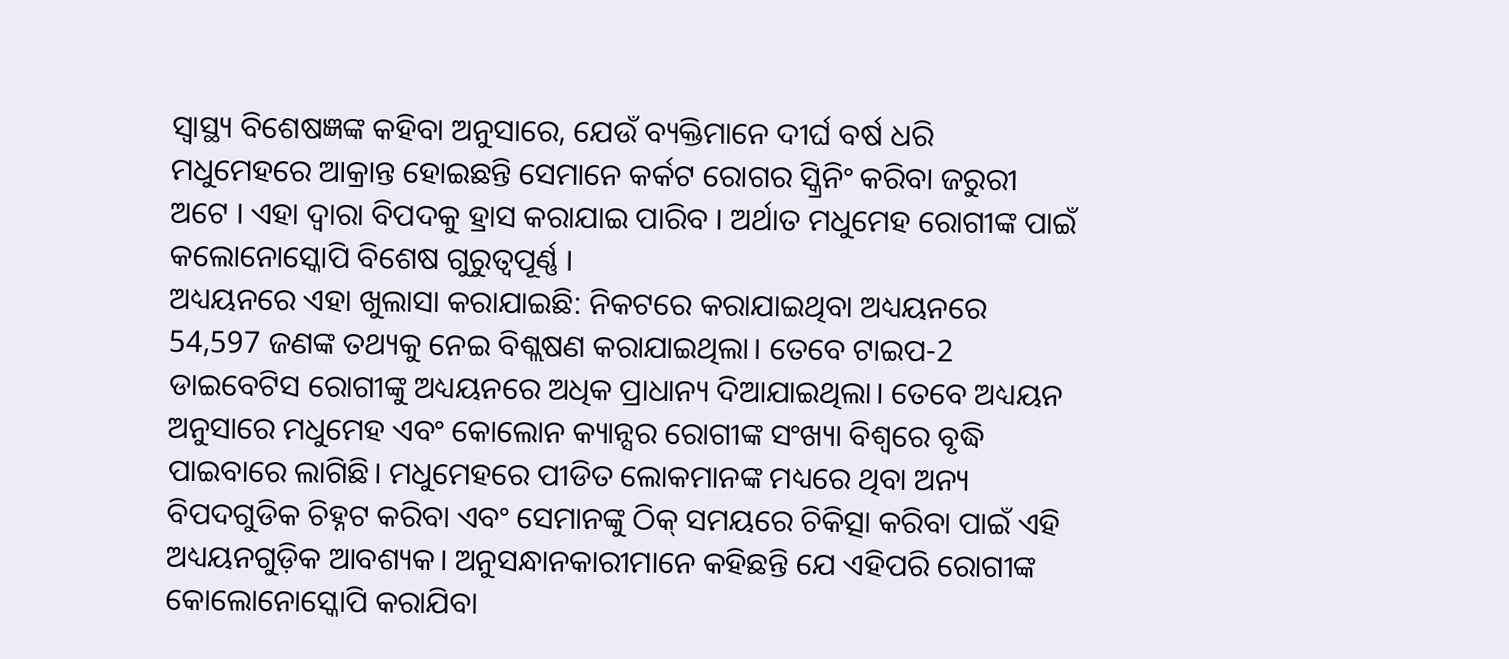ସ୍ବାସ୍ଥ୍ୟ ବିଶେଷଜ୍ଞଙ୍କ କହିବା ଅନୁସାରେ, ଯେଉଁ ବ୍ୟକ୍ତିମାନେ ଦୀର୍ଘ ବର୍ଷ ଧରି ମଧୁମେହରେ ଆକ୍ରାନ୍ତ ହୋଇଛନ୍ତି ସେମାନେ କର୍କଟ ରୋଗର ସ୍କ୍ରିନିଂ କରିବା ଜରୁରୀ ଅଟେ । ଏହା ଦ୍ବାରା ବିପଦକୁ ହ୍ରାସ କରାଯାଇ ପାରିବ । ଅର୍ଥାତ ମଧୁମେହ ରୋଗୀଙ୍କ ପାଇଁ କଲୋନୋସ୍କୋପି ବିଶେଷ ଗୁରୁତ୍ୱପୂର୍ଣ୍ଣ ।
ଅଧ୍ୟୟନରେ ଏହା ଖୁଲାସା କରାଯାଇଛି: ନିକଟରେ କରାଯାଇଥିବା ଅଧ୍ୟୟନରେ 54,597 ଜଣଙ୍କ ତଥ୍ୟକୁ ନେଇ ବିଶ୍ଲଷଣ କରାଯାଇଥିଲା। ତେବେ ଟାଇପ-2 ଡାଇବେଟିସ ରୋଗୀଙ୍କୁ ଅଧ୍ୟୟନରେ ଅଧିକ ପ୍ରାଧାନ୍ୟ ଦିଆଯାଇଥିଲା। ତେବେ ଅଧ୍ୟୟନ ଅନୁସାରେ ମଧୁମେହ ଏବଂ କୋଲୋନ କ୍ୟାନ୍ସର ରୋଗୀଙ୍କ ସଂଖ୍ୟା ବିଶ୍ବରେ ବୃଦ୍ଧି ପାଇବାରେ ଲାଗିଛି। ମଧୁମେହରେ ପୀଡିତ ଲୋକମାନଙ୍କ ମଧ୍ୟରେ ଥିବା ଅନ୍ୟ ବିପଦଗୁଡିକ ଚିହ୍ନଟ କରିବା ଏବଂ ସେମାନଙ୍କୁ ଠିକ୍ ସମୟରେ ଚିକିତ୍ସା କରିବା ପାଇଁ ଏହି ଅଧ୍ୟୟନଗୁଡ଼ିକ ଆବଶ୍ୟକ। ଅନୁସନ୍ଧାନକାରୀମାନେ କହିଛନ୍ତି ଯେ ଏହିପରି ରୋଗୀଙ୍କ କୋଲୋନୋସ୍କୋପି କରାଯିବା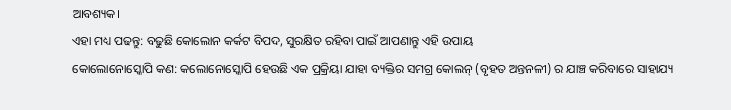ଆବଶ୍ୟକ।
ଏହା ମଧ୍ୟ ପଢନ୍ତୁ: ବଢୁଛି କୋଲୋନ କର୍କଟ ବିପଦ, ସୁରକ୍ଷିତ ରହିବା ପାଇଁ ଆପଣାନ୍ତୁ ଏହି ଉପାୟ
କୋଲୋନୋସ୍କୋପି କଣ: କଲୋନୋସ୍କୋପି ହେଉଛି ଏକ ପ୍ରକ୍ରିୟା ଯାହା ବ୍ୟକ୍ତିର ସମଗ୍ର କୋଲନ୍ (ବୃହତ ଅନ୍ତନଳୀ) ର ଯାଞ୍ଚ କରିବାରେ ସାହାଯ୍ୟ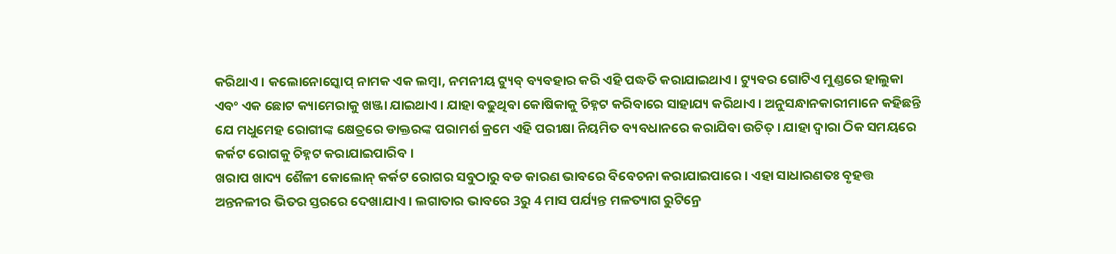କରିଥାଏ । କଲୋନୋସ୍କୋପ୍ ନାମକ ଏକ ଲମ୍ବା, ନମନୀୟ ଟ୍ୟୁବ୍ ବ୍ୟବହାର କରି ଏହି ପଦ୍ଧତି କରାଯାଇଥାଏ। ଟ୍ୟୁବର ଗୋଟିଏ ମୁଣ୍ଡରେ ହାଲୁକା ଏବଂ ଏକ ଛୋଟ କ୍ୟାମେରାକୁ ଖଞ୍ଜା ଯାଇଥାଏ । ଯାହା ବଢୁଥିବା କୋଷିକାକୁ ଚିହ୍ନଟ କରିବାରେ ସାହାଯ୍ୟ କରିଥାଏ। ଅନୁସନ୍ଧାନକାରୀମାନେ କହିଛନ୍ତି ଯେ ମଧୁମେହ ରୋଗୀଙ୍କ କ୍ଷେତ୍ରରେ ଡାକ୍ତରଙ୍କ ପରାମର୍ଶ କ୍ରମେ ଏହି ପରୀକ୍ଷା ନିୟମିତ ବ୍ୟବଧାନରେ କରାଯିବା ଉଚିତ୍ । ଯାହା ଦ୍ବାରା ଠିକ ସମୟରେ କର୍କଟ ରୋଗକୁ ଚିହ୍ନଟ କରାଯାଇପାରିବ ।
ଖରାପ ଖାଦ୍ୟ ଶୈଳୀ କୋଲୋନ୍ କର୍କଟ ରୋଗର ସବୁଠାରୁ ବଡ କାରଣ ଭାବରେ ବିବେଚନା କରାଯାଇପାରେ । ଏହା ସାଧାରଣତଃ ବୃହତ୍ତ ଅନ୍ତନଳୀର ଭିତର ସ୍ତରରେ ଦେଖାଯାଏ । ଲଗାତାର ଭାବରେ 3ରୁ 4 ମାସ ପର୍ଯ୍ୟନ୍ତ ମଳତ୍ୟାଗ ରୁଟିନ୍ରେ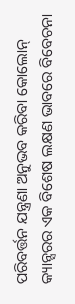ପରିବର୍ତ୍ତନ ଯନ୍ତ୍ରଣା ଅନୁଭବ କରିବା କୋଲୋନ୍ କ୍ୟାନ୍ସରର ଏକ ବିଶେଷ ଲକ୍ଷଣ ଭାବରେ ବିବେଚନା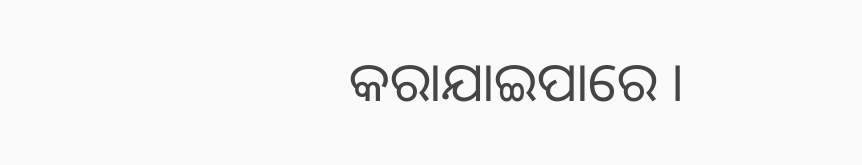କରାଯାଇପାରେ ।